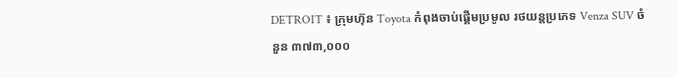DETROIT ៖ ក្រុមហ៊ុន Toyota កំពុងចាប់ផ្តើមប្រមូល រថយន្តប្រភេទ Venza SUV ចំនួន ៣៧៣,០០០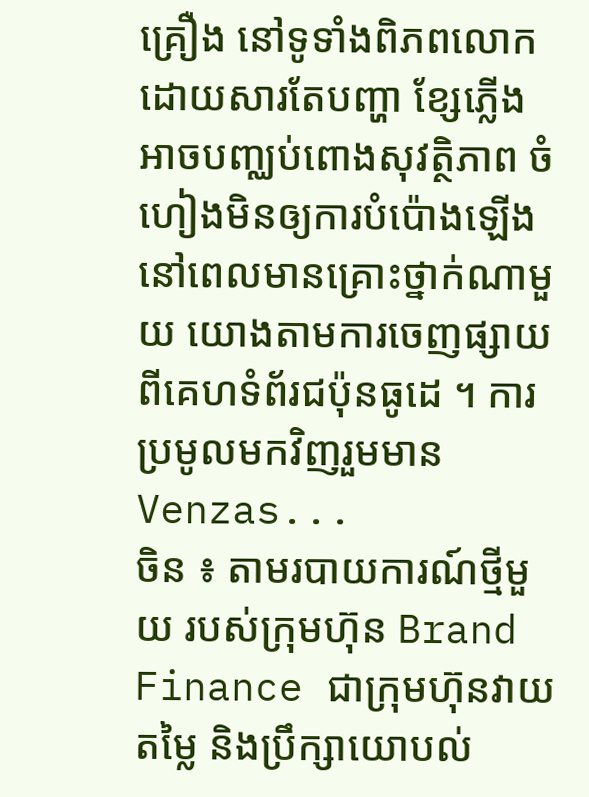គ្រឿង នៅទូទាំងពិភពលោក ដោយសារតែបញ្ហា ខ្សែភ្លើង អាចបញ្ឈប់ពោងសុវត្ថិភាព ចំហៀងមិនឲ្យការបំប៉ោងឡើង នៅពេលមានគ្រោះថ្នាក់ណាមួយ យោងតាមការចេញផ្សាយ ពីគេហទំព័រជប៉ុនធូដេ ។ ការប្រមូលមកវិញរួមមាន Venzas...
ចិន ៖ តាមរបាយការណ៍ថ្មីមួយ របស់ក្រុមហ៊ុន Brand Finance ជាក្រុមហ៊ុនវាយតម្លៃ និងប្រឹក្សាយោបល់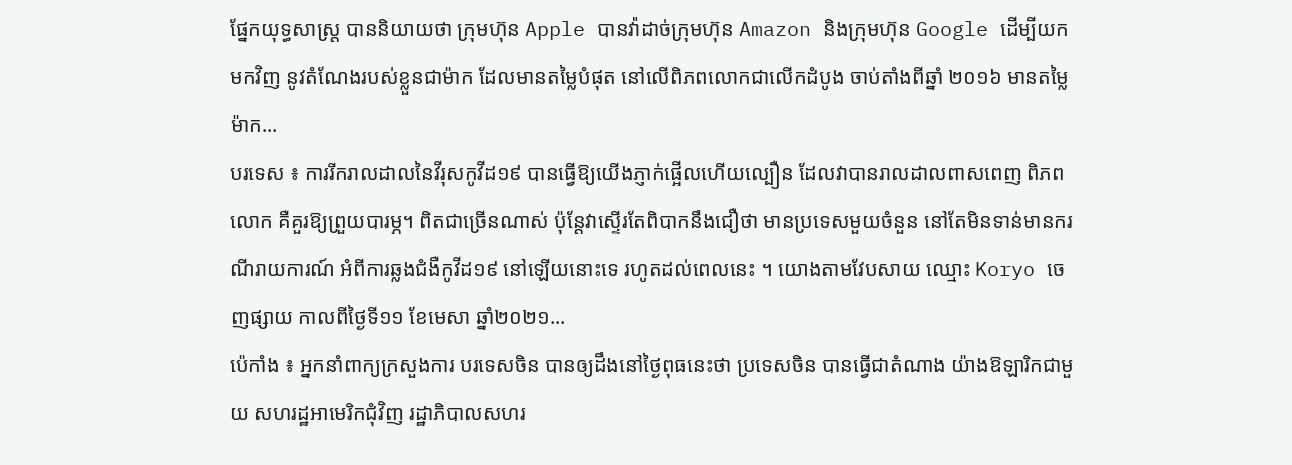ផ្នែកយុទ្ធសាស្ត្រ បាននិយាយថា ក្រុមហ៊ុន Apple បានវ៉ាដាច់ក្រុមហ៊ុន Amazon និងក្រុមហ៊ុន Google ដើម្បីយកមកវិញ នូវតំណែងរបស់ខ្លួនជាម៉ាក ដែលមានតម្លៃបំផុត នៅលើពិភពលោកជាលើកដំបូង ចាប់តាំងពីឆ្នាំ ២០១៦ មានតម្លៃម៉ាក...
បរទេស ៖ ការរីករាលដាលនៃវីរុសកូវីដ១៩ បានធ្វើឱ្យយើងភ្ញាក់ផ្អើលហើយល្បឿន ដែលវាបានរាលដាលពាសពេញ ពិភពលោក គឺគួរឱ្យព្រួយបារម្ភ។ ពិតជាច្រើនណាស់ ប៉ុន្តែវាស្ទើរតែពិបាកនឹងជឿថា មានប្រទេសមួយចំនួន នៅតែមិនទាន់មានករណីរាយការណ៍ អំពីការឆ្លងជំងឺកូវីដ១៩ នៅឡើយនោះទេ រហូតដល់ពេលនេះ ។ យោងតាមវែបសាយ ឈ្មោះ Koryo ចេញផ្សាយ កាលពីថ្ងៃទី១១ ខែមេសា ឆ្នាំ២០២១...
ប៉េកាំង ៖ អ្នកនាំពាក្យក្រសួងការ បរទេសចិន បានឲ្យដឹងនៅថ្ងៃពុធនេះថា ប្រទេសចិន បានធ្វើជាតំណាង យ៉ាងឱឡារិកជាមួយ សហរដ្ឋអាមេរិកជុំវិញ រដ្ឋាភិបាលសហរ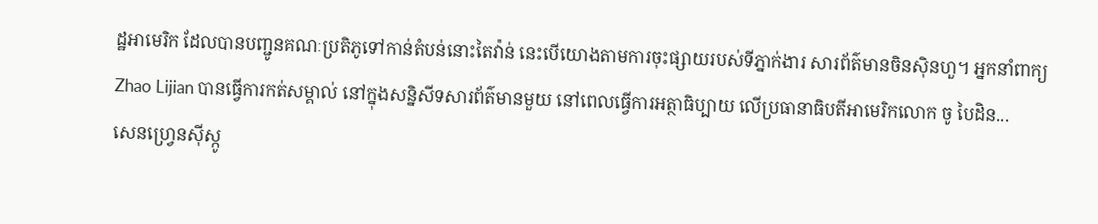ដ្ឋអាមេរិក ដែលបានបញ្ជូនគណៈប្រតិភូទៅកាន់តំបន់នោះតៃវ៉ាន់ នេះបើយោងតាមការចុះផ្សាយរបស់ទីភ្នាក់ងារ សារព័ត៌មានចិនស៊ិនហួ។ អ្នកនាំពាក្យ Zhao Lijian បានធ្វើការកត់សម្គាល់ នៅក្នុងសន្និសីទសារព័ត៌មានមួយ នៅពេលធ្វើការអត្ថាធិប្បាយ លើប្រធានាធិបតីអាមេរិកលោក ចូ បៃដិន...
សេនហ្វ្រេនស៊ីស្កូ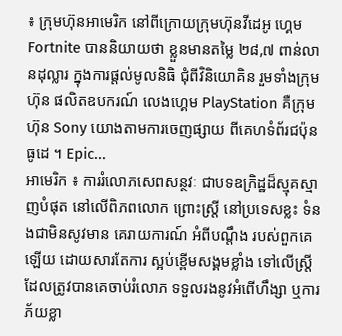៖ ក្រុមហ៊ុនអាមេរិក នៅពីក្រោយក្រុមហ៊ុនវីដេអូ ហ្គេម Fortnite បាននិយាយថា ខ្លួនមានតម្លៃ ២៨,៧ ពាន់លានដុល្លារ ក្នុងការផ្តល់មូលនិធិ ជុំពីវិនិយោគិន រួមទាំងក្រុមហ៊ុន ផលិតឧបករណ៍ លេងហ្គេម PlayStation គឺក្រុមហ៊ុន Sony យោងតាមការចេញផ្សាយ ពីគេហទំព័រជប៉ុនធូដេ ។ Epic...
អាមេរិក ៖ ការរំលោភសេពសន្ថវៈ ជាបទឧក្រិដ្ឋដ៏ស្មុគស្មាញបំផុត នៅលើពិភពលោក ព្រោះស្ត្រី នៅប្រទេសខ្លះ ទំនងជាមិនសូវមាន គេរាយការណ៍ អំពីបណ្តឹង របស់ពួកគេឡើយ ដោយសារតែការ ស្អប់ខ្ពើមសង្គមខ្លាំង ទៅលើស្ត្រីដែលត្រូវបានគេចាប់រំលោភ ទទួលរងនូវអំពើហឹង្សា ឬការភ័យខ្លា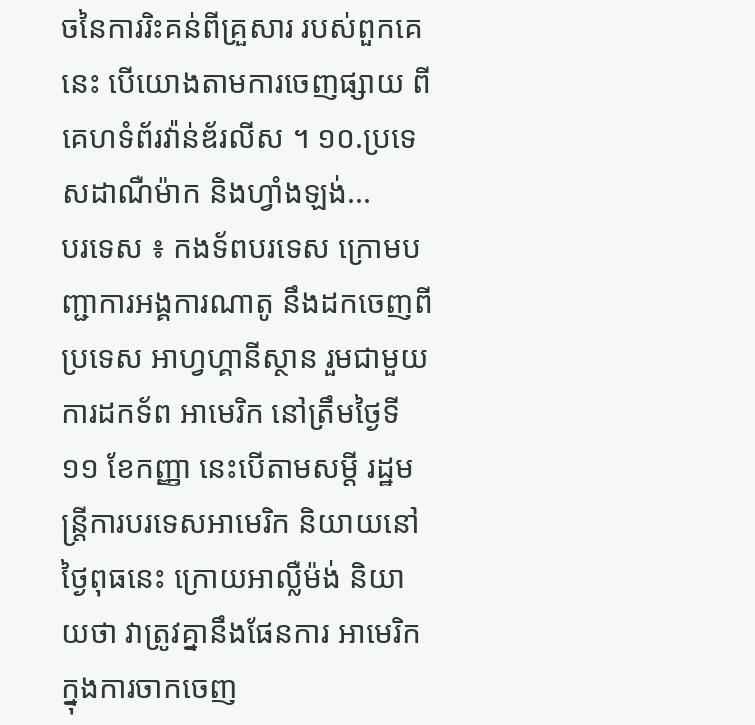ចនៃការរិះគន់ពីគ្រួសារ របស់ពួកគេនេះ បើយោងតាមការចេញផ្សាយ ពីគេហទំព័រវ៉ាន់ឌ័រលីស ។ ១០.ប្រទេសដាណឺម៉ាក និងហ្វាំងឡង់...
បរទេស ៖ កងទ័ពបរទេស ក្រោមបញ្ជាការអង្គការណាតូ នឹងដកចេញពីប្រទេស អាហ្វហ្គានីស្ថាន រួមជាមួយការដកទ័ព អាមេរិក នៅត្រឹមថ្ងៃទី១១ ខែកញ្ញា នេះបើតាមសម្តី រដ្ឋមន្ត្រីការបរទេសអាមេរិក និយាយនៅថ្ងៃពុធនេះ ក្រោយអាល្លឺម៉ង់ និយាយថា វាត្រូវគ្នានឹងផែនការ អាមេរិក ក្នុងការចាកចេញ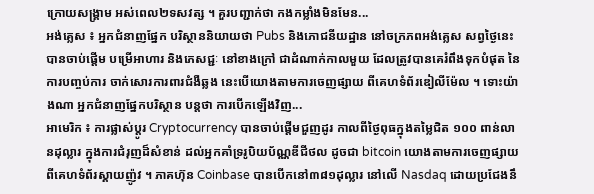ក្រោយសង្គ្រាម អស់ពេល២ទសវត្ស ។ គួរបញ្ជាក់ថា កងកម្លាំងមិនមែន...
អង់គ្លេស ៖ អ្នកជំនាញផ្នែក បរិស្ថាននិយាយថា Pubs និងភោជនីយដ្ឋាន នៅចក្រភពអង់គ្លេស សព្វថ្ងៃនេះបានចាប់ផ្តើម បម្រើអាហារ និងភេសជ្ជៈ នៅខាងក្រៅ ជាដំណាក់កាលមួយ ដែលត្រូវបានគេរំពឹងទុកបំផុត នៃការបញ្ចប់ការ ចាក់សោរការពារជំងឺឆ្លង នេះបើយោងតាមការចេញផ្សាយ ពីគេហទំព័រឌៀលីម៉ែល ។ ទោះយ៉ាងណា អ្នកជំនាញផ្នែកបរិស្ថាន បន្តថា ការបើកឡើងវិញ...
អាមេរិក ៖ ការផ្លាស់ប្តូរ Cryptocurrency បានចាប់ផ្តើមជួញដូរ កាលពីថ្ងៃពុធក្នុងតម្លៃជិត ១០០ ពាន់លានដុល្លារ ក្នុងការជំរុញដ៏សំខាន់ ដល់អ្នកគាំទ្ររូបិយប័ណ្ណឌីជីថល ដូចជា bitcoin យោងតាមការចេញផ្សាយ ពីគេហទំព័រស្គាយញ៉ូវ ។ ភាគហ៊ុន Coinbase បានបើកនៅ៣៨១ដុល្លារ នៅលើ Nasdaq ដោយប្រជែងនឹ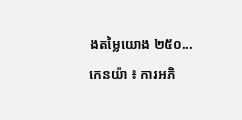ងតម្លៃយោង ២៥០...
កេនយ៉ា ៖ ការអភិ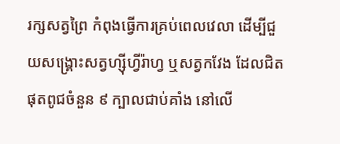រក្សសត្វព្រៃ កំពុងធ្វើការគ្រប់ពេលវេលា ដើម្បីជួយសង្គ្រោះសត្វហ្ស៊ីហ្វីរ៉ាហ្វ ឬសត្វកវែង ដែលជិតផុតពូជចំនួន ៩ ក្បាលជាប់គាំង នៅលើ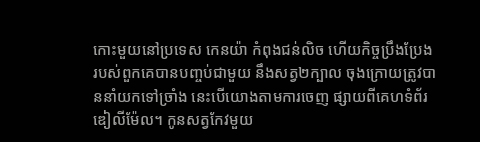កោះមួយនៅប្រទេស កេនយ៉ា កំពុងជន់លិច ហើយកិច្ចប្រឹងប្រែង របស់ពួកគេបានបញ្ចប់ជាមួយ នឹងសត្វ២ក្បាល ចុងក្រោយត្រូវបាននាំយកទៅច្រាំង នេះបើយោងតាមការចេញ ផ្សាយពីគេហទំព័រឌៀលីម៉ែល។ កូនសត្វកែវមួយ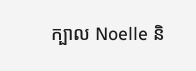ក្បាល Noelle និ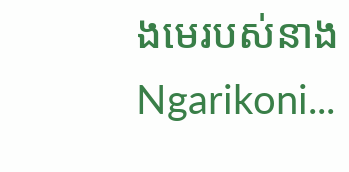ងមេរបស់នាង Ngarikoni...